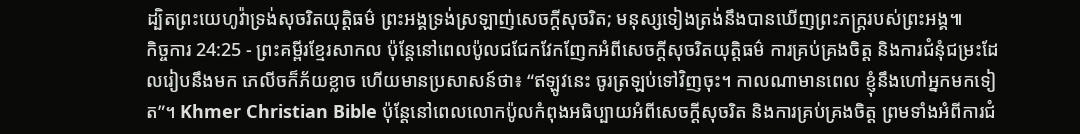ដ្បិតព្រះយេហូវ៉ាទ្រង់សុចរិតយុត្តិធម៌ ព្រះអង្គទ្រង់ស្រឡាញ់សេចក្ដីសុចរិត; មនុស្សទៀងត្រង់នឹងបានឃើញព្រះភក្ត្ររបស់ព្រះអង្គ៕
កិច្ចការ 24:25 - ព្រះគម្ពីរខ្មែរសាកល ប៉ុន្តែនៅពេលប៉ូលជជែកវែកញែកអំពីសេចក្ដីសុចរិតយុត្តិធម៌ ការគ្រប់គ្រងចិត្ត និងការជំនុំជម្រះដែលរៀបនឹងមក ភេលីចក៏ភ័យខ្លាច ហើយមានប្រសាសន៍ថា៖ “ឥឡូវនេះ ចូរត្រឡប់ទៅវិញចុះ។ កាលណាមានពេល ខ្ញុំនឹងហៅអ្នកមកទៀត”។ Khmer Christian Bible ប៉ុន្ដែនៅពេលលោកប៉ូលកំពុងអធិប្បាយអំពីសេចក្ដីសុចរិត និងការគ្រប់គ្រងចិត្ដ ព្រមទាំងអំពីការជំ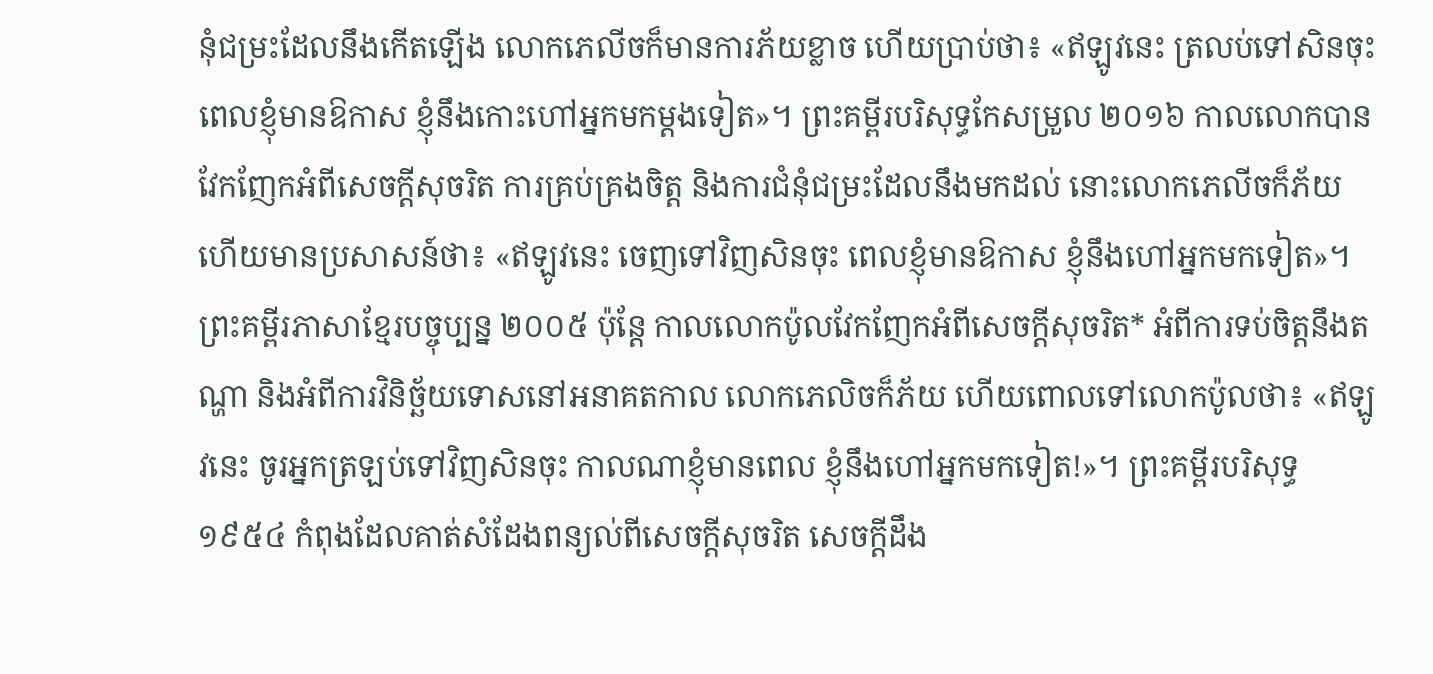នុំជម្រះដែលនឹងកើតឡើង លោកភេលីចក៏មានការភ័យខ្លាច ហើយប្រាប់ថា៖ «ឥឡូវនេះ ត្រលប់ទៅសិនចុះ ពេលខ្ញុំមានឱកាស ខ្ញុំនឹងកោះហៅអ្នកមកម្ដងទៀត»។ ព្រះគម្ពីរបរិសុទ្ធកែសម្រួល ២០១៦ កាលលោកបានវែកញែកអំពីសេចក្តីសុចរិត ការគ្រប់គ្រងចិត្ត និងការជំនុំជម្រះដែលនឹងមកដល់ នោះលោកភេលីចក៏ភ័យ ហើយមានប្រសាសន៍ថា៖ «ឥឡូវនេះ ចេញទៅវិញសិនចុះ ពេលខ្ញុំមានឱកាស ខ្ញុំនឹងហៅអ្នកមកទៀត»។ ព្រះគម្ពីរភាសាខ្មែរបច្ចុប្បន្ន ២០០៥ ប៉ុន្តែ កាលលោកប៉ូលវែកញែកអំពីសេចក្ដីសុចរិត* អំពីការទប់ចិត្តនឹងតណ្ហា និងអំពីការវិនិច្ឆ័យទោសនៅអនាគតកាល លោកភេលិចក៏ភ័យ ហើយពោលទៅលោកប៉ូលថា៖ «ឥឡូវនេះ ចូរអ្នកត្រឡប់ទៅវិញសិនចុះ កាលណាខ្ញុំមានពេល ខ្ញុំនឹងហៅអ្នកមកទៀត!»។ ព្រះគម្ពីរបរិសុទ្ធ ១៩៥៤ កំពុងដែលគាត់សំដែងពន្យល់ពីសេចក្ដីសុចរិត សេចក្ដីដឹង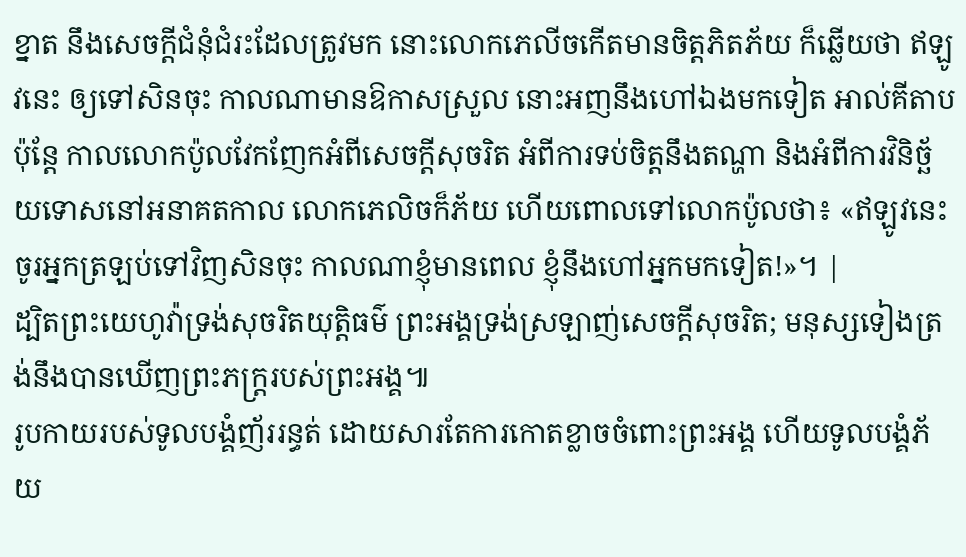ខ្នាត នឹងសេចក្ដីជំនុំជំរះដែលត្រូវមក នោះលោកភេលីចកើតមានចិត្តភិតភ័យ ក៏ឆ្លើយថា ឥឡូវនេះ ឲ្យទៅសិនចុះ កាលណាមានឱកាសស្រួល នោះអញនឹងហៅឯងមកទៀត អាល់គីតាប ប៉ុន្ដែ កាលលោកប៉ូលវែកញែកអំពីសេចក្ដីសុចរិត អំពីការទប់ចិត្ដនឹងតណ្ហា និងអំពីការវិនិច្ឆ័យទោសនៅអនាគតកាល លោកភេលិចក៏ភ័យ ហើយពោលទៅលោកប៉ូលថា៖ «ឥឡូវនេះ ចូរអ្នកត្រឡប់ទៅវិញសិនចុះ កាលណាខ្ញុំមានពេល ខ្ញុំនឹងហៅអ្នកមកទៀត!»។ |
ដ្បិតព្រះយេហូវ៉ាទ្រង់សុចរិតយុត្តិធម៌ ព្រះអង្គទ្រង់ស្រឡាញ់សេចក្ដីសុចរិត; មនុស្សទៀងត្រង់នឹងបានឃើញព្រះភក្ត្ររបស់ព្រះអង្គ៕
រូបកាយរបស់ទូលបង្គំញ័ររន្ធត់ ដោយសារតែការកោតខ្លាចចំពោះព្រះអង្គ ហើយទូលបង្គំភ័យ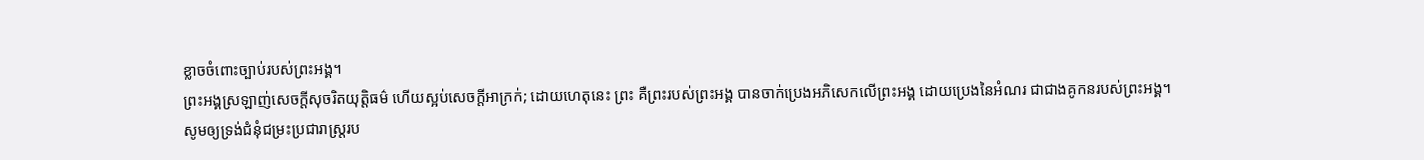ខ្លាចចំពោះច្បាប់របស់ព្រះអង្គ។
ព្រះអង្គស្រឡាញ់សេចក្ដីសុចរិតយុត្តិធម៌ ហើយស្អប់សេចក្ដីអាក្រក់; ដោយហេតុនេះ ព្រះ គឺព្រះរបស់ព្រះអង្គ បានចាក់ប្រេងអភិសេកលើព្រះអង្គ ដោយប្រេងនៃអំណរ ជាជាងគូកនរបស់ព្រះអង្គ។
សូមឲ្យទ្រង់ជំនុំជម្រះប្រជារាស្ត្ររប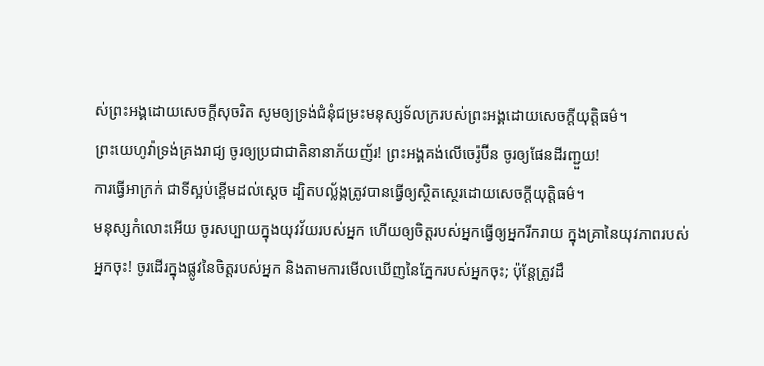ស់ព្រះអង្គដោយសេចក្ដីសុចរិត សូមឲ្យទ្រង់ជំនុំជម្រះមនុស្សទ័លក្ររបស់ព្រះអង្គដោយសេចក្ដីយុត្តិធម៌។
ព្រះយេហូវ៉ាទ្រង់គ្រងរាជ្យ ចូរឲ្យប្រជាជាតិនានាភ័យញ័រ! ព្រះអង្គគង់លើចេរ៉ូប៊ីន ចូរឲ្យផែនដីរញ្ជួយ!
ការធ្វើអាក្រក់ ជាទីស្អប់ខ្ពើមដល់ស្ដេច ដ្បិតបល្ល័ង្កត្រូវបានធ្វើឲ្យស្ថិតស្ថេរដោយសេចក្ដីយុត្តិធម៌។
មនុស្សកំលោះអើយ ចូរសប្បាយក្នុងយុវវ័យរបស់អ្នក ហើយឲ្យចិត្តរបស់អ្នកធ្វើឲ្យអ្នករីករាយ ក្នុងគ្រានៃយុវភាពរបស់អ្នកចុះ! ចូរដើរក្នុងផ្លូវនៃចិត្តរបស់អ្នក និងតាមការមើលឃើញនៃភ្នែករបស់អ្នកចុះ; ប៉ុន្តែត្រូវដឹ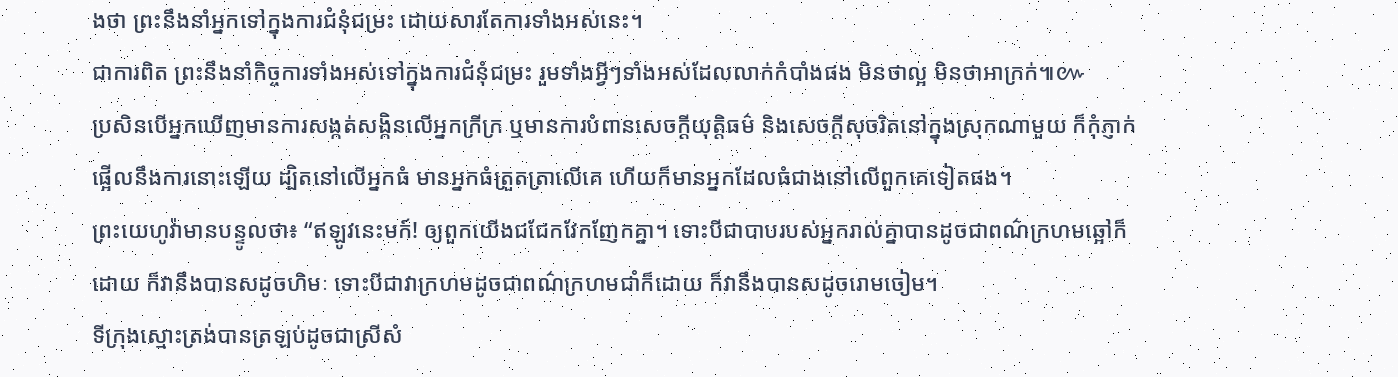ងថា ព្រះនឹងនាំអ្នកទៅក្នុងការជំនុំជម្រះ ដោយសារតែការទាំងអស់នេះ។
ជាការពិត ព្រះនឹងនាំកិច្ចការទាំងអស់ទៅក្នុងការជំនុំជម្រះ រួមទាំងអ្វីៗទាំងអស់ដែលលាក់កំបាំងផង មិនថាល្អ មិនថាអាក្រក់៕៚
ប្រសិនបើអ្នកឃើញមានការសង្កត់សង្កិនលើអ្នកក្រីក្រ ឬមានការបំពានសេចក្ដីយុត្តិធម៌ និងសេចក្ដីសុចរិតនៅក្នុងស្រុកណាមួយ ក៏កុំភ្ញាក់ផ្អើលនឹងការនោះឡើយ ដ្បិតនៅលើអ្នកធំ មានអ្នកធំត្រួតត្រាលើគេ ហើយក៏មានអ្នកដែលធំជាងនៅលើពួកគេទៀតផង។
ព្រះយេហូវ៉ាមានបន្ទូលថា៖ “ឥឡូវនេះមក៍! ឲ្យពួកយើងជជែកវែកញែកគ្នា។ ទោះបីជាបាបរបស់អ្នករាល់គ្នាបានដូចជាពណ៌ក្រហមឆ្អៅក៏ដោយ ក៏វានឹងបានសដូចហិមៈ ទោះបីជាវាក្រហមដូចជាពណ៌ក្រហមជាំក៏ដោយ ក៏វានឹងបានសដូចរោមចៀម។
ទីក្រុងស្មោះត្រង់បានត្រឡប់ដូចជាស្រីសំ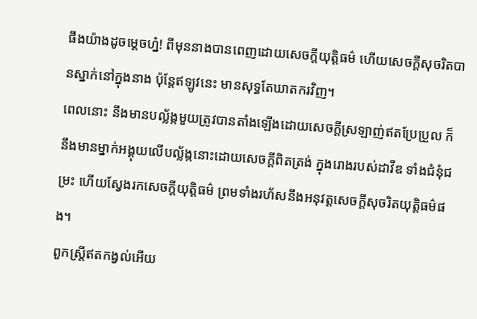ផឹងយ៉ាងដូចម្ដេចហ្ន៎! ពីមុននាងបានពេញដោយសេចក្ដីយុត្តិធម៌ ហើយសេចក្ដីសុចរិតបានស្នាក់នៅក្នុងនាង ប៉ុន្តែឥឡូវនេះ មានសុទ្ធតែឃាតករវិញ។
ពេលនោះ នឹងមានបល្ល័ង្កមួយត្រូវបានតាំងឡើងដោយសេចក្ដីស្រឡាញ់ឥតប្រែប្រួល ក៏នឹងមានម្នាក់អង្គុយលើបល្ល័ង្កនោះដោយសេចក្ដីពិតត្រង់ ក្នុងរោងរបស់ដាវីឌ ទាំងជំនុំជម្រះ ហើយស្វែងរកសេចក្ដីយុត្តិធម៌ ព្រមទាំងរហ័សនឹងអនុវត្តសេចក្ដីសុចរិតយុត្តិធម៌ផង។
ពួកស្ត្រីឥតកង្វល់អើយ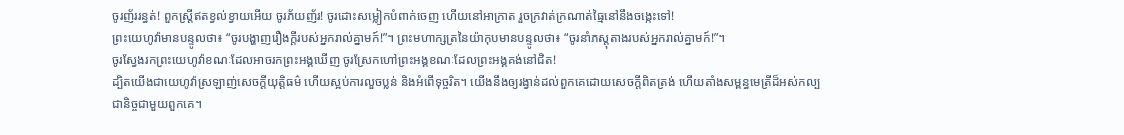ចូរញ័ររន្ធត់! ពួកស្ត្រីឥតខ្វល់ខ្វាយអើយ ចូរភ័យញ័រ! ចូរដោះសម្លៀកបំពាក់ចេញ ហើយនៅអាក្រាត រួចក្រវាត់ក្រណាត់ធ្មៃនៅនឹងចង្កេះទៅ!
ព្រះយេហូវ៉ាមានបន្ទូលថា៖ “ចូរបង្ហាញរឿងក្ដីរបស់អ្នករាល់គ្នាមក៍!”។ ព្រះមហាក្សត្រនៃយ៉ាកុបមានបន្ទូលថា៖ “ចូរនាំភស្តុតាងរបស់អ្នករាល់គ្នាមក៍!”។
ចូរស្វែងរកព្រះយេហូវ៉ាខណៈដែលអាចរកព្រះអង្គឃើញ ចូរស្រែកហៅព្រះអង្គខណៈដែលព្រះអង្គគង់នៅជិត!
ដ្បិតយើងជាយេហូវ៉ាស្រឡាញ់សេចក្ដីយុត្តិធម៌ ហើយស្អប់ការលួចប្លន់ និងអំពើទុច្ចរិត។ យើងនឹងឲ្យរង្វាន់ដល់ពួកគេដោយសេចក្ដីពិតត្រង់ ហើយតាំងសម្ពន្ធមេត្រីដ៏អស់កល្បជានិច្ចជាមួយពួកគេ។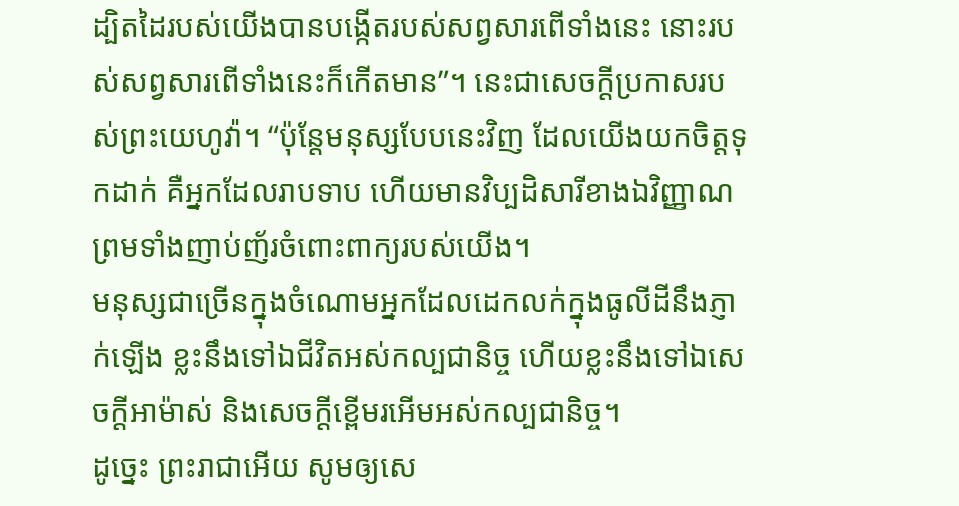ដ្បិតដៃរបស់យើងបានបង្កើតរបស់សព្វសារពើទាំងនេះ នោះរបស់សព្វសារពើទាំងនេះក៏កើតមាន”។ នេះជាសេចក្ដីប្រកាសរបស់ព្រះយេហូវ៉ា។ “ប៉ុន្តែមនុស្សបែបនេះវិញ ដែលយើងយកចិត្តទុកដាក់ គឺអ្នកដែលរាបទាប ហើយមានវិប្បដិសារីខាងឯវិញ្ញាណ ព្រមទាំងញាប់ញ័រចំពោះពាក្យរបស់យើង។
មនុស្សជាច្រើនក្នុងចំណោមអ្នកដែលដេកលក់ក្នុងធូលីដីនឹងភ្ញាក់ឡើង ខ្លះនឹងទៅឯជីវិតអស់កល្បជានិច្ច ហើយខ្លះនឹងទៅឯសេចក្ដីអាម៉ាស់ និងសេចក្ដីខ្ពើមរអើមអស់កល្បជានិច្ច។
ដូច្នេះ ព្រះរាជាអើយ សូមឲ្យសេ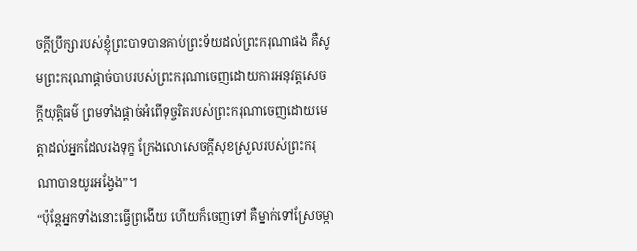ចក្ដីប្រឹក្សារបស់ខ្ញុំព្រះបាទបានគាប់ព្រះទ័យដល់ព្រះករុណាផង គឺសូមព្រះករុណាផ្ដាច់បាបរបស់ព្រះករុណាចេញដោយការអនុវត្តសេចក្ដីយុត្តិធម៌ ព្រមទាំងផ្ដាច់អំពើទុច្ចរិតរបស់ព្រះករុណាចេញដោយមេត្តាដល់អ្នកដែលរងទុក្ខ ក្រែងលោសេចក្ដីសុខស្រួលរបស់ព្រះករុណាបានយូរអង្វែង”។
“ប៉ុន្តែអ្នកទាំងនោះធ្វើព្រងើយ ហើយក៏ចេញទៅ គឺម្នាក់ទៅស្រែចម្កា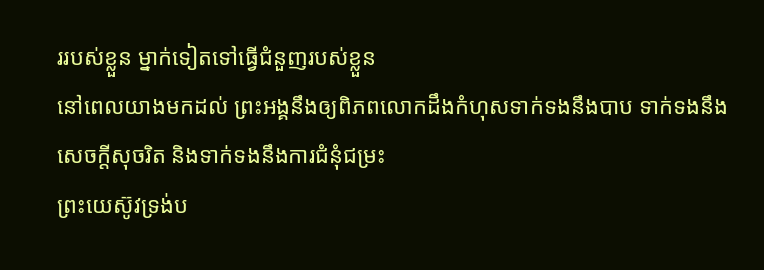ររបស់ខ្លួន ម្នាក់ទៀតទៅធ្វើជំនួញរបស់ខ្លួន
នៅពេលយាងមកដល់ ព្រះអង្គនឹងឲ្យពិភពលោកដឹងកំហុសទាក់ទងនឹងបាប ទាក់ទងនឹងសេចក្ដីសុចរិត និងទាក់ទងនឹងការជំនុំជម្រះ
ព្រះយេស៊ូវទ្រង់ប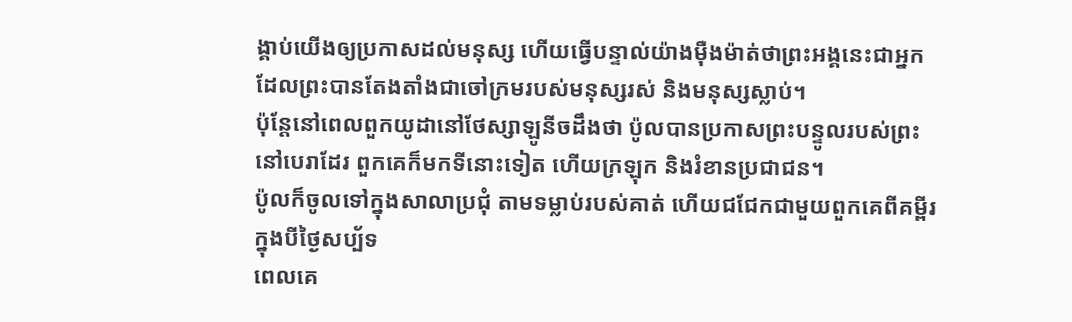ង្គាប់យើងឲ្យប្រកាសដល់មនុស្ស ហើយធ្វើបន្ទាល់យ៉ាងម៉ឺងម៉ាត់ថាព្រះអង្គនេះជាអ្នកដែលព្រះបានតែងតាំងជាចៅក្រមរបស់មនុស្សរស់ និងមនុស្សស្លាប់។
ប៉ុន្តែនៅពេលពួកយូដានៅថែស្សាឡូនីចដឹងថា ប៉ូលបានប្រកាសព្រះបន្ទូលរបស់ព្រះនៅបេរាដែរ ពួកគេក៏មកទីនោះទៀត ហើយក្រឡុក និងរំខានប្រជាជន។
ប៉ូលក៏ចូលទៅក្នុងសាលាប្រជុំ តាមទម្លាប់របស់គាត់ ហើយជជែកជាមួយពួកគេពីគម្ពីរក្នុងបីថ្ងៃសប្ប័ទ
ពេលគេ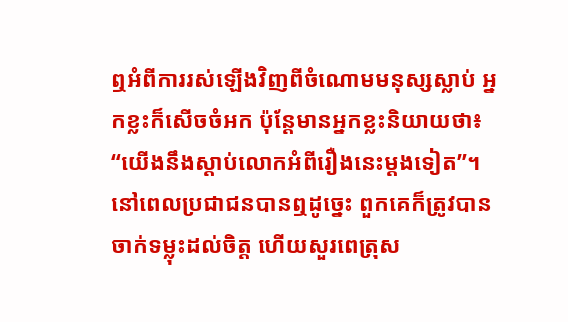ឮអំពីការរស់ឡើងវិញពីចំណោមមនុស្សស្លាប់ អ្នកខ្លះក៏សើចចំអក ប៉ុន្តែមានអ្នកខ្លះនិយាយថា៖ “យើងនឹងស្ដាប់លោកអំពីរឿងនេះម្ដងទៀត”។
នៅពេលប្រជាជនបានឮដូច្នេះ ពួកគេក៏ត្រូវបានចាក់ទម្លុះដល់ចិត្ត ហើយសួរពេត្រុស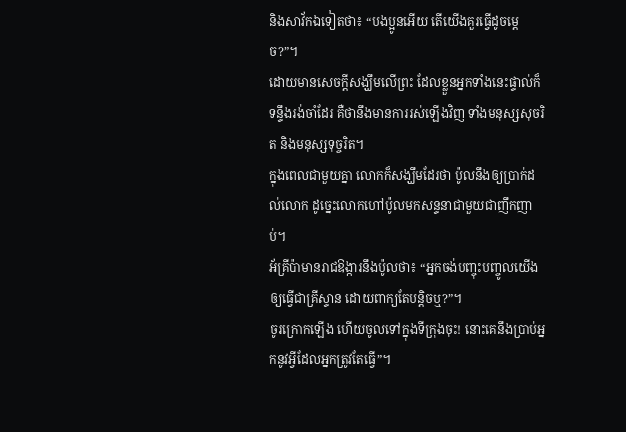និងសាវ័កឯទៀតថា៖ “បងប្អូនអើយ តើយើងគួរធ្វើដូចម្ដេច?”។
ដោយមានសេចក្ដីសង្ឃឹមលើព្រះ ដែលខ្លួនអ្នកទាំងនេះផ្ទាល់ក៏ទន្ទឹងរង់ចាំដែរ គឺថានឹងមានការរស់ឡើងវិញ ទាំងមនុស្សសុចរិត និងមនុស្សទុច្ចរិត។
ក្នុងពេលជាមួយគ្នា លោកក៏សង្ឃឹមដែរថា ប៉ូលនឹងឲ្យប្រាក់ដល់លោក ដូច្នេះលោកហៅប៉ូលមកសន្ទនាជាមួយជាញឹកញាប់។
អ័គ្រីប៉ាមានរាជឱង្ការនឹងប៉ូលថា៖ “អ្នកចង់បញ្ចុះបញ្ចូលយើងឲ្យធ្វើជាគ្រីស្ទាន ដោយពាក្យតែបន្តិចឬ?”។
ចូរក្រោកឡើង ហើយចូលទៅក្នុងទីក្រុងចុះ! នោះគេនឹងប្រាប់អ្នកនូវអ្វីដែលអ្នកត្រូវតែធ្វើ”។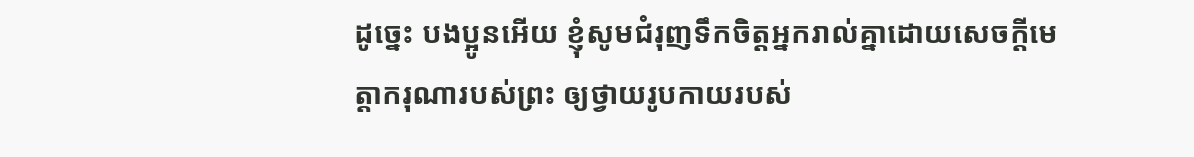ដូច្នេះ បងប្អូនអើយ ខ្ញុំសូមជំរុញទឹកចិត្តអ្នករាល់គ្នាដោយសេចក្ដីមេត្តាករុណារបស់ព្រះ ឲ្យថ្វាយរូបកាយរបស់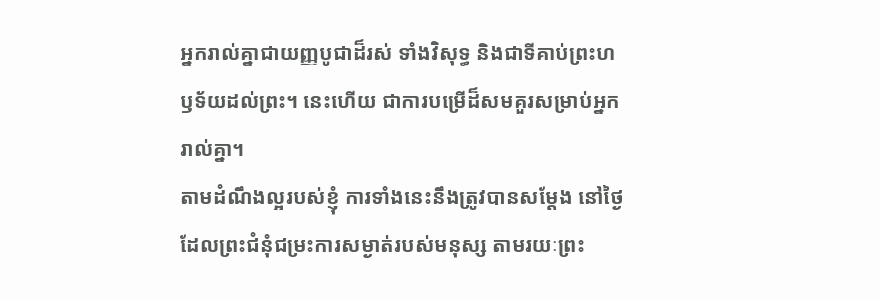អ្នករាល់គ្នាជាយញ្ញបូជាដ៏រស់ ទាំងវិសុទ្ធ និងជាទីគាប់ព្រះហឫទ័យដល់ព្រះ។ នេះហើយ ជាការបម្រើដ៏សមគួរសម្រាប់អ្នករាល់គ្នា។
តាមដំណឹងល្អរបស់ខ្ញុំ ការទាំងនេះនឹងត្រូវបានសម្ដែង នៅថ្ងៃដែលព្រះជំនុំជម្រះការសម្ងាត់របស់មនុស្ស តាមរយៈព្រះ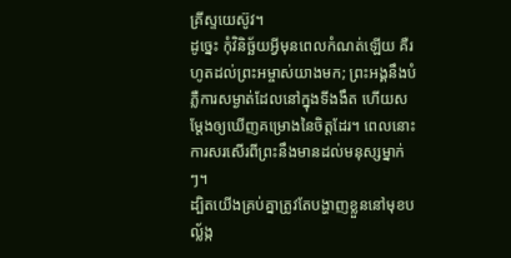គ្រីស្ទយេស៊ូវ។
ដូច្នេះ កុំវិនិច្ឆ័យអ្វីមុនពេលកំណត់ឡើយ គឺរហូតដល់ព្រះអម្ចាស់យាងមក; ព្រះអង្គនឹងបំភ្លឺការសម្ងាត់ដែលនៅក្នុងទីងងឹត ហើយសម្ដែងឲ្យឃើញគម្រោងនៃចិត្តដែរ។ ពេលនោះ ការសរសើរពីព្រះនឹងមានដល់មនុស្សម្នាក់ៗ។
ដ្បិតយើងគ្រប់គ្នាត្រូវតែបង្ហាញខ្លួននៅមុខបល្ល័ង្ក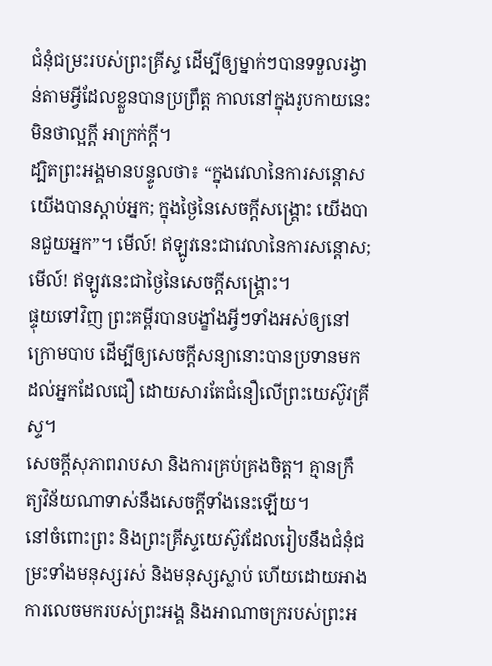ជំនុំជម្រះរបស់ព្រះគ្រីស្ទ ដើម្បីឲ្យម្នាក់ៗបានទទួលរង្វាន់តាមអ្វីដែលខ្លួនបានប្រព្រឹត្ត កាលនៅក្នុងរូបកាយនេះ មិនថាល្អក្ដី អាក្រក់ក្ដី។
ដ្បិតព្រះអង្គមានបន្ទូលថា៖ “ក្នុងវេលានៃការសន្ដោស យើងបានស្ដាប់អ្នក; ក្នុងថ្ងៃនៃសេចក្ដីសង្គ្រោះ យើងបានជួយអ្នក”។ មើល៍! ឥឡូវនេះជាវេលានៃការសន្ដោស; មើល៍! ឥឡូវនេះជាថ្ងៃនៃសេចក្ដីសង្គ្រោះ។
ផ្ទុយទៅវិញ ព្រះគម្ពីរបានបង្ខាំងអ្វីៗទាំងអស់ឲ្យនៅក្រោមបាប ដើម្បីឲ្យសេចក្ដីសន្យានោះបានប្រទានមកដល់អ្នកដែលជឿ ដោយសារតែជំនឿលើព្រះយេស៊ូវគ្រីស្ទ។
សេចក្ដីសុភាពរាបសា និងការគ្រប់គ្រងចិត្ត។ គ្មានក្រឹត្យវិន័យណាទាស់នឹងសេចក្ដីទាំងនេះឡើយ។
នៅចំពោះព្រះ និងព្រះគ្រីស្ទយេស៊ូវដែលរៀបនឹងជំនុំជម្រះទាំងមនុស្សរស់ និងមនុស្សស្លាប់ ហើយដោយអាងការលេចមករបស់ព្រះអង្គ និងអាណាចក្ររបស់ព្រះអ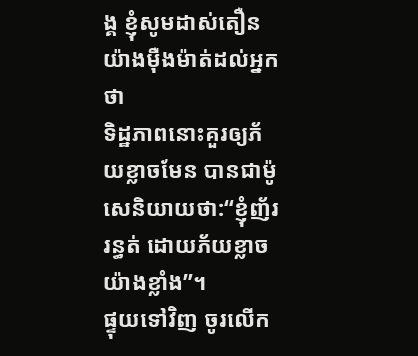ង្គ ខ្ញុំសូមដាស់តឿនយ៉ាងម៉ឺងម៉ាត់ដល់អ្នកថា
ទិដ្ឋភាពនោះគួរឲ្យភ័យខ្លាចមែន បានជាម៉ូសេនិយាយថា:“ខ្ញុំញ័ររន្ធត់ ដោយភ័យខ្លាចយ៉ាងខ្លាំង”។
ផ្ទុយទៅវិញ ចូរលើក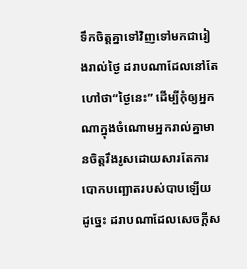ទឹកចិត្តគ្នាទៅវិញទៅមកជារៀងរាល់ថ្ងៃ ដរាបណាដែលនៅតែហៅថា“ថ្ងៃនេះ” ដើម្បីកុំឲ្យអ្នកណាក្នុងចំណោមអ្នករាល់គ្នាមានចិត្តរឹងរូសដោយសារតែការបោកបញ្ឆោតរបស់បាបឡើយ
ដូច្នេះ ដរាបណាដែលសេចក្ដីស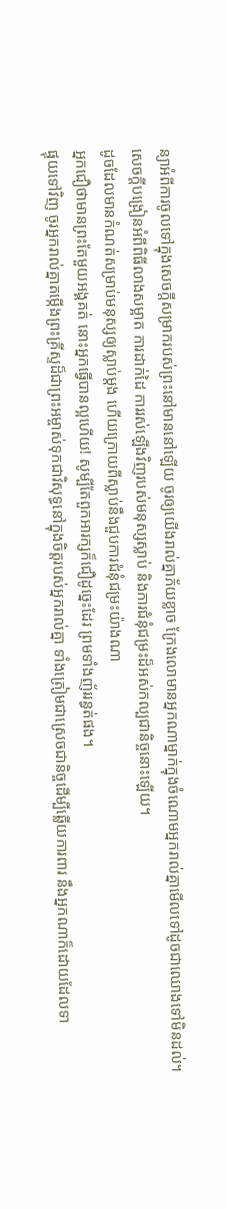ន្យាអំពីការចូលទៅក្នុងសេចក្ដីសម្រាករបស់ព្រះនៅមាននៅឡើយ ចូរឲ្យយើងរាល់គ្នាភ័យខ្លាច ក្រែងលោមានអ្នកណាម្នាក់ក្នុងចំណោមអ្នករាល់គ្នាមើលទៅដូចជាឈោងទៅមិនដល់។
សេចក្ដីបង្រៀនអំពីពិធីលាងសម្អាត ការដាក់ដៃ ការរស់ឡើងវិញរបស់មនុស្សស្លាប់ និងការជំនុំជម្រះដ៏អស់កល្បជានិច្ចនោះឡើយ។
ដូចដែលមានកំណត់សម្រាប់មនុស្សឲ្យស្លាប់ម្ដង ហើយក្រោយពីស្លាប់នឹងជួបការជំនុំជម្រះយ៉ាងណា
អ្នកជឿថាមានព្រះតែមួយអង្គគត់ នោះអ្នកធ្វើបានល្អហើយ! សូម្បីតែពួកអារក្សក៏ជឿដូច្នេះដែរ ព្រមទាំងញ័ររន្ធត់ផង។
ផ្ទុយទៅវិញ ចូរអ្នករាល់គ្នាតម្កើងព្រះគ្រីស្ទដ៏ជាព្រះអម្ចាស់ទុកជាវិសុទ្ធនៅក្នុងចិត្តរបស់អ្នករាល់គ្នា ទាំងត្រៀមជាស្រេចជានិច្ចដើម្បីឆ្លើយការពារ នឹងអ្នកណាក៏ដោយដែលទា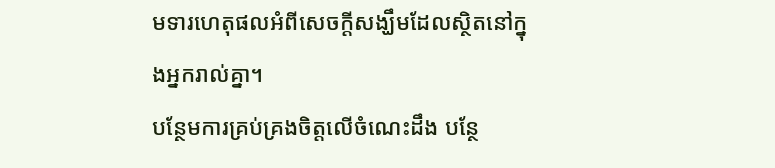មទារហេតុផលអំពីសេចក្ដីសង្ឃឹមដែលស្ថិតនៅក្នុងអ្នករាល់គ្នា។
បន្ថែមការគ្រប់គ្រងចិត្តលើចំណេះដឹង បន្ថែ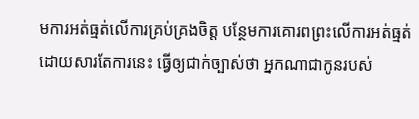មការអត់ធ្មត់លើការគ្រប់គ្រងចិត្ត បន្ថែមការគោរពព្រះលើការអត់ធ្មត់
ដោយសារតែការនេះ ធ្វើឲ្យជាក់ច្បាស់ថា អ្នកណាជាកូនរបស់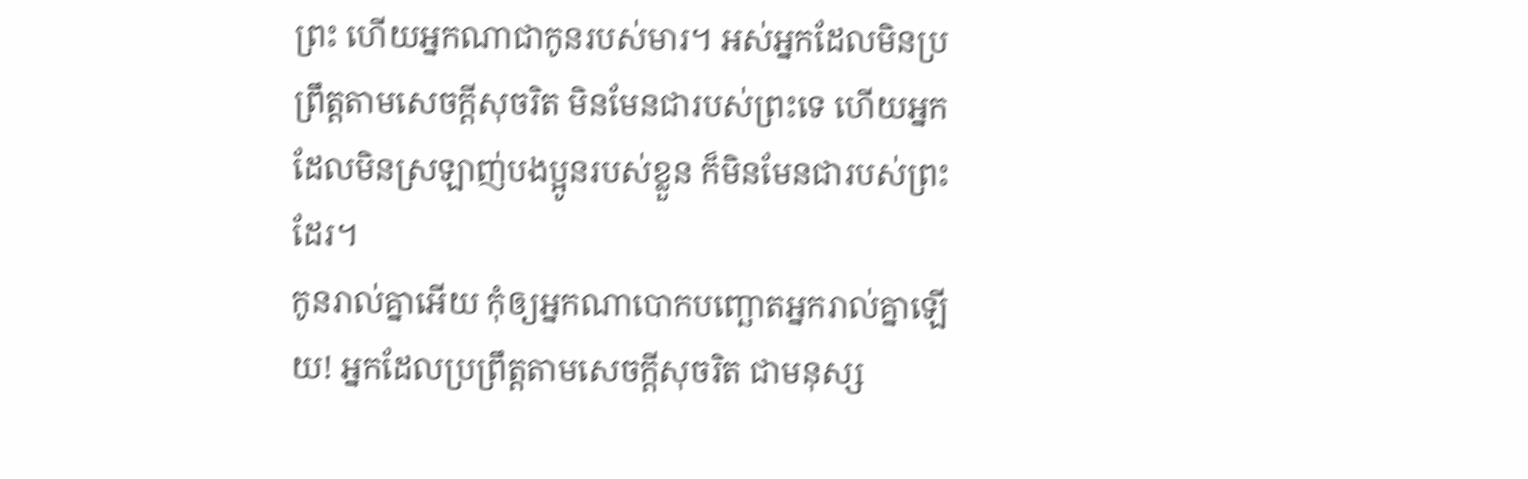ព្រះ ហើយអ្នកណាជាកូនរបស់មារ។ អស់អ្នកដែលមិនប្រព្រឹត្តតាមសេចក្ដីសុចរិត មិនមែនជារបស់ព្រះទេ ហើយអ្នកដែលមិនស្រឡាញ់បងប្អូនរបស់ខ្លួន ក៏មិនមែនជារបស់ព្រះដែរ។
កូនរាល់គ្នាអើយ កុំឲ្យអ្នកណាបោកបញ្ឆោតអ្នករាល់គ្នាឡើយ! អ្នកដែលប្រព្រឹត្តតាមសេចក្ដីសុចរិត ជាមនុស្ស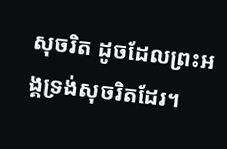សុចរិត ដូចដែលព្រះអង្គទ្រង់សុចរិតដែរ។